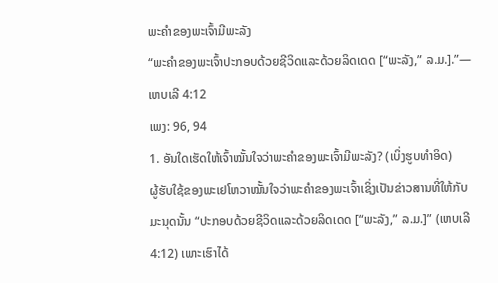ພະຄຳຂອງພະເຈົ້າມີພະລັງ
“ພະຄຳຂອງພະເຈົ້າປະກອບດ້ວຍຊີວິດແລະດ້ວຍລິດເດດ [“ພະລັງ,” ລ.ມ.].”—ເຫບເລີ 4:12
ເພງ: 96, 94
1. ອັນໃດເຮັດໃຫ້ເຈົ້າໝັ້ນໃຈວ່າພະຄຳຂອງພະເຈົ້າມີພະລັງ? (ເບິ່ງຮູບທຳອິດ)
ຜູ້ຮັບໃຊ້ຂອງພະເຢໂຫວາໝັ້ນໃຈວ່າພະຄຳຂອງພະເຈົ້າເຊິ່ງເປັນຂ່າວສານທີ່ໃຫ້ກັບມະນຸດນັ້ນ “ປະກອບດ້ວຍຊີວິດແລະດ້ວຍລິດເດດ [“ພະລັງ,” ລ.ມ.]” (ເຫບເລີ 4:12) ເພາະເຮົາໄດ້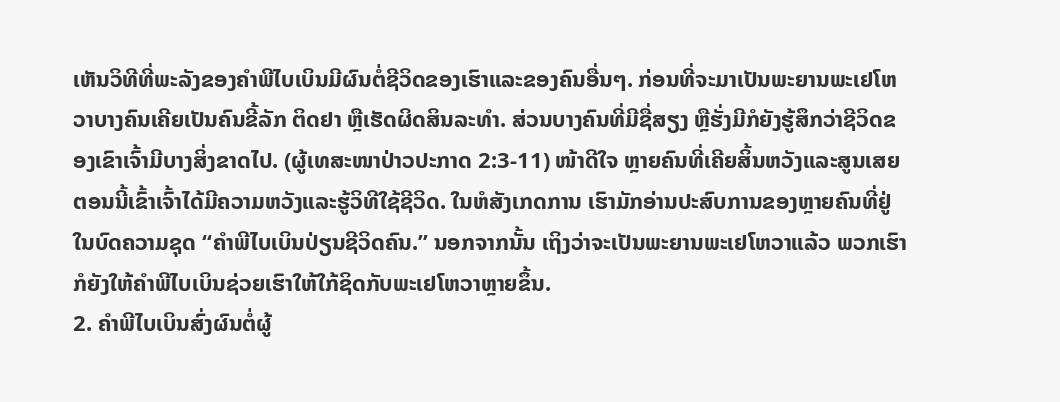ເຫັນວິທີທີ່ພະລັງຂອງຄຳພີໄບເບິນມີຜົນຕໍ່ຊີວິດຂອງເຮົາແລະຂອງຄົນອື່ນໆ. ກ່ອນທີ່ຈະມາເປັນພະຍານພະເຢໂຫວາບາງຄົນເຄີຍເປັນຄົນຂີ້ລັກ ຕິດຢາ ຫຼືເຮັດຜິດສິນລະທຳ. ສ່ວນບາງຄົນທີ່ມີຊື່ສຽງ ຫຼືຮັ່ງມີກໍຍັງຮູ້ສຶກວ່າຊີວິດຂອງເຂົາເຈົ້າມີບາງສິ່ງຂາດໄປ. (ຜູ້ເທສະໜາປ່າວປະກາດ 2:3-11) ໜ້າດີໃຈ ຫຼາຍຄົນທີ່ເຄີຍສິ້ນຫວັງແລະສູນເສຍ ຕອນນີ້ເຂົ້າເຈົ້າໄດ້ມີຄວາມຫວັງແລະຮູ້ວິທີໃຊ້ຊີວິດ. ໃນຫໍສັງເກດການ ເຮົາມັກອ່ານປະສົບການຂອງຫຼາຍຄົນທີ່ຢູ່ໃນບົດຄວາມຊຸດ “ຄຳພີໄບເບິນປ່ຽນຊີວິດຄົນ.” ນອກຈາກນັ້ນ ເຖິງວ່າຈະເປັນພະຍານພະເຢໂຫວາແລ້ວ ພວກເຮົາກໍຍັງໃຫ້ຄຳພີໄບເບິນຊ່ວຍເຮົາໃຫ້ໃກ້ຊິດກັບພະເຢໂຫວາຫຼາຍຂຶ້ນ.
2. ຄຳພີໄບເບິນສົ່ງຜົນຕໍ່ຜູ້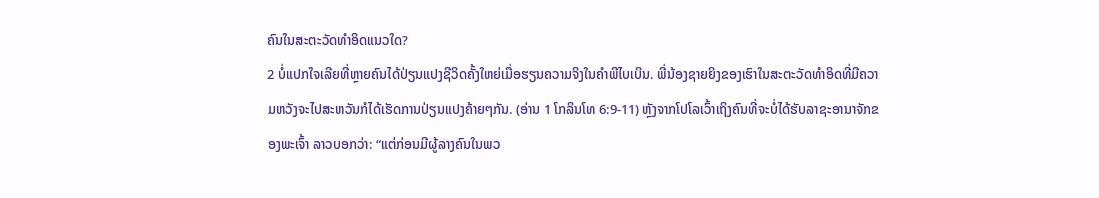ຄົນໃນສະຕະວັດທຳອິດແນວໃດ?
2 ບໍ່ແປກໃຈເລີຍທີ່ຫຼາຍຄົນໄດ້ປ່ຽນແປງຊີວິດຄັ້ງໃຫຍ່ເມື່ອຮຽນຄວາມຈິງໃນຄຳພີໄບເບິນ. ພີ່ນ້ອງຊາຍຍິງຂອງເຮົາໃນສະຕະວັດທຳອິດທີ່ມີຄວາມຫວັງຈະໄປສະຫວັນກໍໄດ້ເຮັດການປ່ຽນແປງຄ້າຍໆກັນ. (ອ່ານ 1 ໂກລິນໂທ 6:9-11) ຫຼັງຈາກໂປໂລເວົ້າເຖິງຄົນທີ່ຈະບໍ່ໄດ້ຮັບລາຊະອານາຈັກຂອງພະເຈົ້າ ລາວບອກວ່າ: “ແຕ່ກ່ອນມີຜູ້ລາງຄົນໃນພວ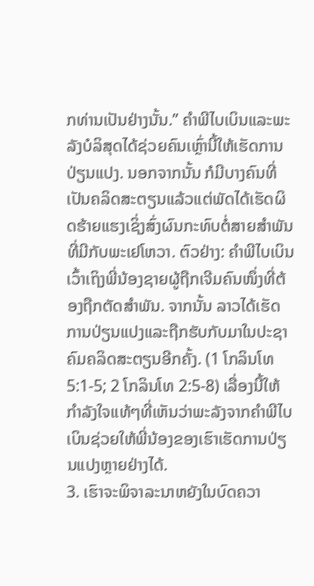ກທ່ານເປັນຢ່າງນັ້ນ.” ຄຳພີໄບເບິນແລະພະລັງບໍລິສຸດໄດ້ຊ່ວຍຄົນເຫຼົ່ານີ້ໃຫ້ເຮັດການປ່ຽນແປງ. ນອກຈາກນັ້ນ ກໍມີບາງຄົນທີ່ເປັນຄລິດສະຕຽນແລ້ວແຕ່ພັດໄດ້ເຮັດຜິດຮ້າຍແຮງເຊິ່ງສົ່ງຜົນກະທົບຕໍ່ສາຍສຳພັນທີ່ມີກັບພະເຢໂຫວາ. ຕົວຢ່າງ: ຄຳພີໄບເບິນເວົ້າເຖິງພີ່ນ້ອງຊາຍຜູ້ຖືກເຈີມຄົນໜຶ່ງທີ່ຕ້ອງຖືກຕັດສຳພັນ. ຈາກນັ້ນ ລາວໄດ້ເຮັດການປ່ຽນແປງແລະຖືກຮັບກັບມາໃນປະຊາຄົມຄລິດສະຕຽນອີກຄັ້ງ. (1 ໂກລິນໂທ 5:1-5; 2 ໂກລິນໂທ 2:5-8) ເລື່ອງນີ້ໃຫ້ກຳລັງໃຈແທ້ໆທີ່ເຫັນວ່າພະລັງຈາກຄຳພີໄບເບິນຊ່ວຍໃຫ້ພີ່ນ້ອງຂອງເຮົາເຮັດການປ່ຽນແປງຫຼາຍຢ່າງໄດ້.
3. ເຮົາຈະພິຈາລະນາຫຍັງໃນບົດຄວາ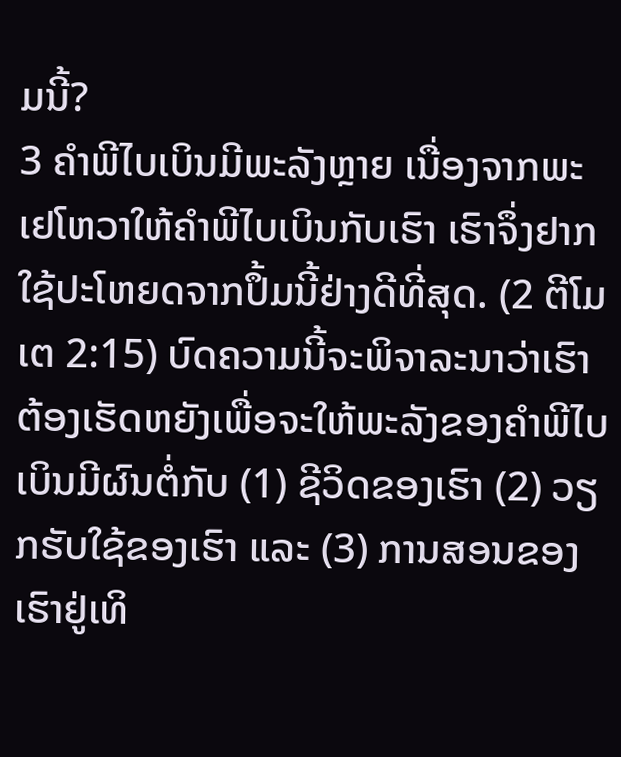ມນີ້?
3 ຄຳພີໄບເບິນມີພະລັງຫຼາຍ ເນື່ອງຈາກພະເຢໂຫວາໃຫ້ຄຳພີໄບເບິນກັບເຮົາ ເຮົາຈຶ່ງຢາກໃຊ້ປະໂຫຍດຈາກປຶ້ມນີ້ຢ່າງດີທີ່ສຸດ. (2 ຕີໂມເຕ 2:15) ບົດຄວາມນີ້ຈະພິຈາລະນາວ່າເຮົາຕ້ອງເຮັດຫຍັງເພື່ອຈະໃຫ້ພະລັງຂອງຄຳພີໄບເບິນມີຜົນຕໍ່ກັບ (1) ຊີວິດຂອງເຮົາ (2) ວຽກຮັບໃຊ້ຂອງເຮົາ ແລະ (3) ການສອນຂອງເຮົາຢູ່ເທິ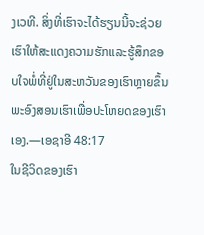ງເວທີ. ສິ່ງທີ່ເຮົາຈະໄດ້ຮຽນນີ້ຈະຊ່ວຍເຮົາໃຫ້ສະແດງຄວາມຮັກແລະຮູ້ສຶກຂອບໃຈພໍ່ທີ່ຢູ່ໃນສະຫວັນຂອງເຮົາຫຼາຍຂຶ້ນ ພະອົງສອນເຮົາເພື່ອປະໂຫຍດຂອງເຮົາເອງ.—ເອຊາອີ 48:17
ໃນຊີວິດຂອງເຮົາ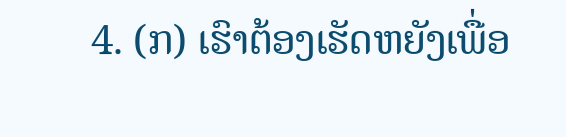4. (ກ) ເຮົາຕ້ອງເຮັດຫຍັງເພື່ອ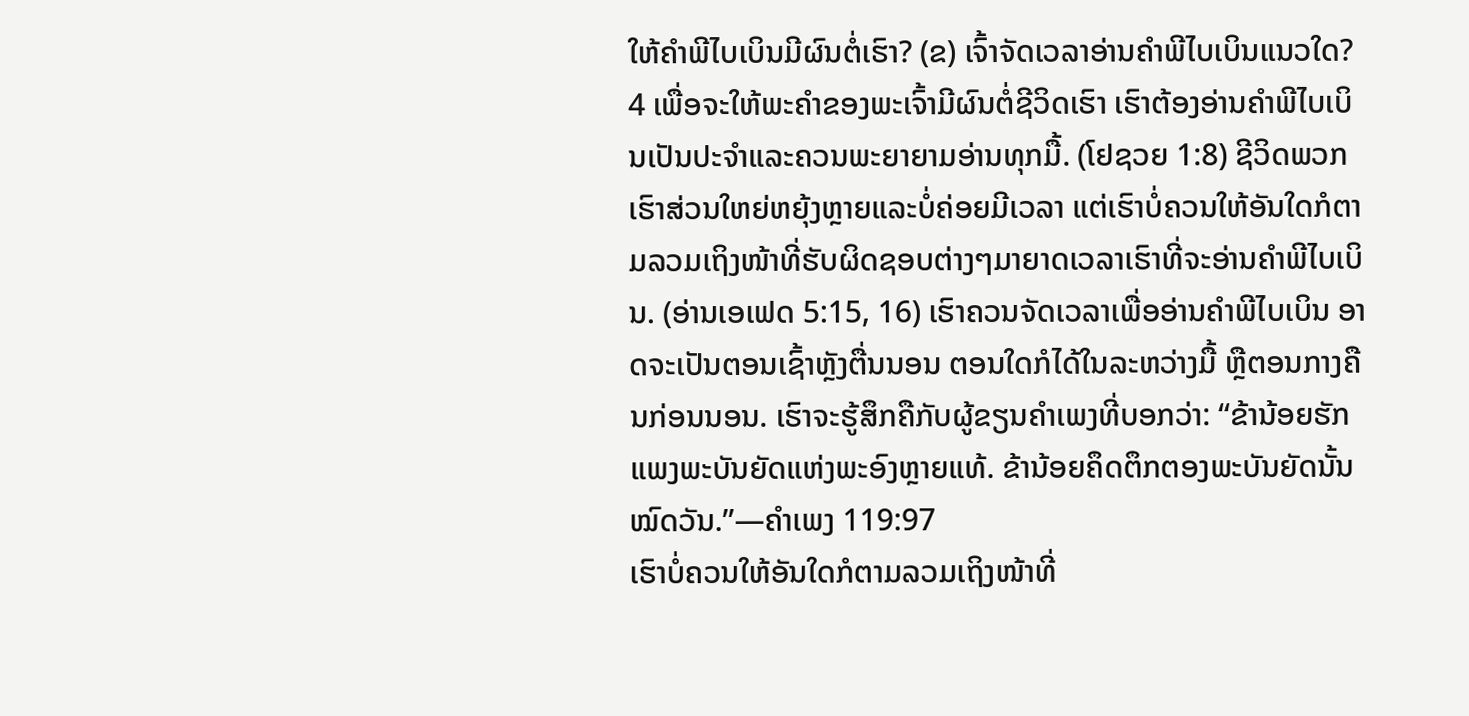ໃຫ້ຄຳພີໄບເບິນມີຜົນຕໍ່ເຮົາ? (ຂ) ເຈົ້າຈັດເວລາອ່ານຄຳພີໄບເບິນແນວໃດ?
4 ເພື່ອຈະໃຫ້ພະຄຳຂອງພະເຈົ້າມີຜົນຕໍ່ຊີວິດເຮົາ ເຮົາຕ້ອງອ່ານຄຳພີໄບເບິນເປັນປະຈຳແລະຄວນພະຍາຍາມອ່ານທຸກມື້. (ໂຢຊວຍ 1:8) ຊີວິດພວກເຮົາສ່ວນໃຫຍ່ຫຍຸ້ງຫຼາຍແລະບໍ່ຄ່ອຍມີເວລາ ແຕ່ເຮົາບໍ່ຄວນໃຫ້ອັນໃດກໍຕາມລວມເຖິງໜ້າທີ່ຮັບຜິດຊອບຕ່າງໆມາຍາດເວລາເຮົາທີ່ຈະອ່ານຄຳພີໄບເບິນ. (ອ່ານເອເຟດ 5:15, 16) ເຮົາຄວນຈັດເວລາເພື່ອອ່ານຄຳພີໄບເບິນ ອາດຈະເປັນຕອນເຊົ້າຫຼັງຕື່ນນອນ ຕອນໃດກໍໄດ້ໃນລະຫວ່າງມື້ ຫຼືຕອນກາງຄືນກ່ອນນອນ. ເຮົາຈະຮູ້ສຶກຄືກັບຜູ້ຂຽນຄຳເພງທີ່ບອກວ່າ: “ຂ້ານ້ອຍຮັກແພງພະບັນຍັດແຫ່ງພະອົງຫຼາຍແທ້. ຂ້ານ້ອຍຄຶດຕຶກຕອງພະບັນຍັດນັ້ນໝົດວັນ.”—ຄຳເພງ 119:97
ເຮົາບໍ່ຄວນໃຫ້ອັນໃດກໍຕາມລວມເຖິງໜ້າທີ່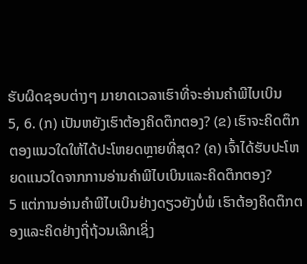ຮັບຜິດຊອບຕ່າງໆ ມາຍາດເວລາເຮົາທີ່ຈະອ່ານຄຳພີໄບເບິນ
5, 6. (ກ) ເປັນຫຍັງເຮົາຕ້ອງຄິດຕຶກຕອງ? (ຂ) ເຮົາຈະຄິດຕຶກຕອງແນວໃດໃຫ້ໄດ້ປະໂຫຍດຫຼາຍທີ່ສຸດ? (ຄ) ເຈົ້າໄດ້ຮັບປະໂຫຍດແນວໃດຈາກການອ່ານຄຳພີໄບເບິນແລະຄິດຕຶກຕອງ?
5 ແຕ່ການອ່ານຄຳພີໄບເບິນຢ່າງດຽວຍັງບໍ່ພໍ ເຮົາຕ້ອງຄິດຕຶກຕອງແລະຄິດຢ່າງຖີ່ຖ້ວນເລິກເຊິ່ງ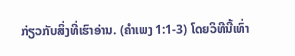ກ່ຽວກັບສິ່ງທີ່ເຮົາອ່ານ. (ຄຳເພງ 1:1-3) ໂດຍວິທີນີ້ເທົ່າ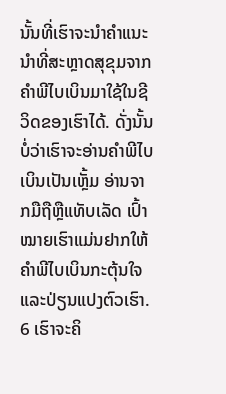ນັ້ນທີ່ເຮົາຈະນຳຄຳແນະນຳທີ່ສະຫຼາດສຸຂຸມຈາກຄຳພີໄບເບິນມາໃຊ້ໃນຊີວິດຂອງເຮົາໄດ້. ດັ່ງນັ້ນ ບໍ່ວ່າເຮົາຈະອ່ານຄຳພີໄບເບິນເປັນເຫຼັ້ມ ອ່ານຈາກມືຖືຫຼືແທັບເລັດ ເປົ້າໝາຍເຮົາແມ່ນຢາກໃຫ້ຄຳພີໄບເບິນກະຕຸ້ນໃຈແລະປ່ຽນແປງຕົວເຮົາ.
6 ເຮົາຈະຄິ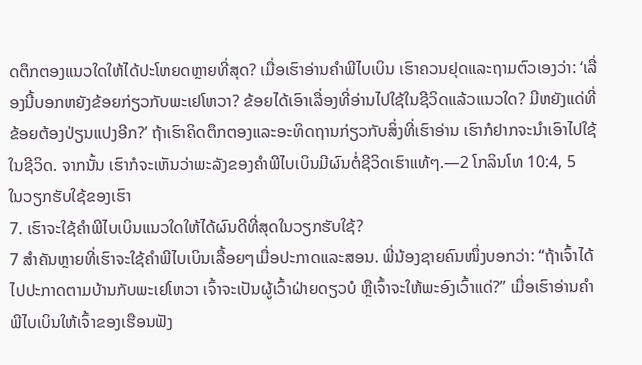ດຕຶກຕອງແນວໃດໃຫ້ໄດ້ປະໂຫຍດຫຼາຍທີ່ສຸດ? ເມື່ອເຮົາອ່ານຄຳພີໄບເບິນ ເຮົາຄວນຢຸດແລະຖາມຕົວເອງວ່າ: ‘ເລື່ອງນີ້ບອກຫຍັງຂ້ອຍກ່ຽວກັບພະເຢໂຫວາ? ຂ້ອຍໄດ້ເອົາເລື່ອງທີ່ອ່ານໄປໃຊ້ໃນຊີວິດແລ້ວແນວໃດ? ມີຫຍັງແດ່ທີ່ຂ້ອຍຕ້ອງປ່ຽນແປງອີກ?’ ຖ້າເຮົາຄິດຕຶກຕອງແລະອະທິດຖານກ່ຽວກັບສິ່ງທີ່ເຮົາອ່ານ ເຮົາກໍຢາກຈະນຳເອົາໄປໃຊ້ໃນຊີວິດ. ຈາກນັ້ນ ເຮົາກໍຈະເຫັນວ່າພະລັງຂອງຄຳພີໄບເບິນມີຜົນຕໍ່ຊີວິດເຮົາແທ້ໆ.—2 ໂກລິນໂທ 10:4, 5
ໃນວຽກຮັບໃຊ້ຂອງເຮົາ
7. ເຮົາຈະໃຊ້ຄຳພີໄບເບິນແນວໃດໃຫ້ໄດ້ຜົນດີທີ່ສຸດໃນວຽກຮັບໃຊ້?
7 ສຳຄັນຫຼາຍທີ່ເຮົາຈະໃຊ້ຄຳພີໄບເບິນເລື້ອຍໆເມື່ອປະກາດແລະສອນ. ພີ່ນ້ອງຊາຍຄົນໜຶ່ງບອກວ່າ: “ຖ້າເຈົ້າໄດ້ໄປປະກາດຕາມບ້ານກັບພະເຢໂຫວາ ເຈົ້າຈະເປັນຜູ້ເວົ້າຝ່າຍດຽວບໍ ຫຼືເຈົ້າຈະໃຫ້ພະອົງເວົ້າແດ່?” ເມື່ອເຮົາອ່ານຄຳພີໄບເບິນໃຫ້ເຈົ້າຂອງເຮືອນຟັງ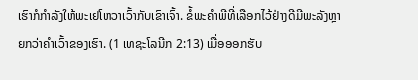ເຮົາກໍກຳລັງໃຫ້ພະເຢໂຫວາເວົ້າກັບເຂົາເຈົ້າ. ຂໍ້ພະຄຳພີທີ່ເລືອກໄວ້ຢ່າງດີມີພະລັງຫຼາຍກວ່າຄຳເວົ້າຂອງເຮົາ. (1 ເທຊະໂລນີກ 2:13) ເມື່ອອອກຮັບ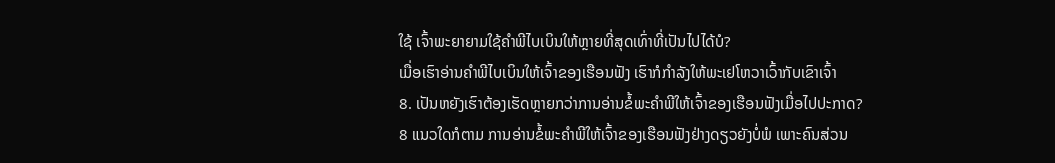ໃຊ້ ເຈົ້າພະຍາຍາມໃຊ້ຄຳພີໄບເບິນໃຫ້ຫຼາຍທີ່ສຸດເທົ່າທີ່ເປັນໄປໄດ້ບໍ?
ເມື່ອເຮົາອ່ານຄຳພີໄບເບິນໃຫ້ເຈົ້າຂອງເຮືອນຟັງ ເຮົາກໍກຳລັງໃຫ້ພະເຢໂຫວາເວົ້າກັບເຂົາເຈົ້າ
8. ເປັນຫຍັງເຮົາຕ້ອງເຮັດຫຼາຍກວ່າການອ່ານຂໍ້ພະຄຳພີໃຫ້ເຈົ້າຂອງເຮືອນຟັງເມື່ອໄປປະກາດ?
8 ແນວໃດກໍຕາມ ການອ່ານຂໍ້ພະຄຳພີໃຫ້ເຈົ້າຂອງເຮືອນຟັງຢ່າງດຽວຍັງບໍ່ພໍ ເພາະຄົນສ່ວນ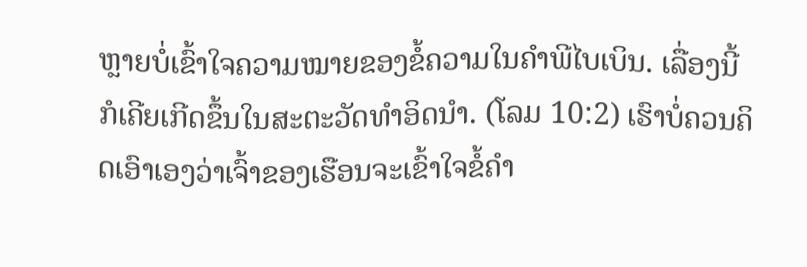ຫຼາຍບໍ່ເຂົ້າໃຈຄວາມໝາຍຂອງຂໍ້ຄວາມໃນຄຳພີໄບເບິນ. ເລື່ອງນີ້ກໍເຄີຍເກີດຂຶ້ນໃນສະຕະວັດທຳອິດນຳ. (ໂລມ 10:2) ເຮົາບໍ່ຄວນຄິດເອົາເອງວ່າເຈົ້າຂອງເຮືອນຈະເຂົ້າໃຈຂໍ້ຄຳ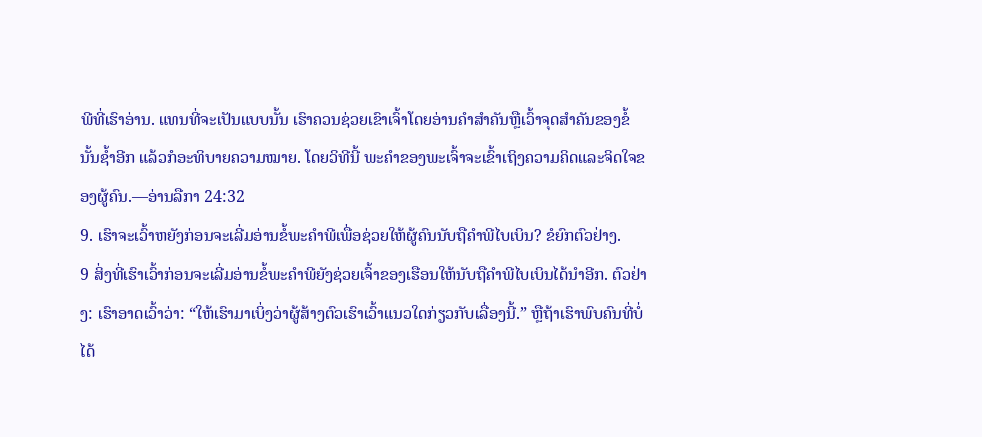ພີທີ່ເຮົາອ່ານ. ແທນທີ່ຈະເປັນແບບນັ້ນ ເຮົາຄວນຊ່ວຍເຂົາເຈົ້າໂດຍອ່ານຄຳສຳຄັນຫຼືເວົ້າຈຸດສຳຄັນຂອງຂໍ້ນັ້ນຊ້ຳອີກ ແລ້ວກໍອະທິບາຍຄວາມໝາຍ. ໂດຍວິທີນີ້ ພະຄຳຂອງພະເຈົ້າຈະເຂົ້າເຖິງຄວາມຄິດແລະຈິດໃຈຂອງຜູ້ຄົນ.—ອ່ານລືກາ 24:32
9. ເຮົາຈະເວົ້າຫຍັງກ່ອນຈະເລີ່ມອ່ານຂໍ້ພະຄຳພີເພື່ອຊ່ວຍໃຫ້ຜູ້ຄົນນັບຖືຄຳພີໄບເບິນ? ຂໍຍົກຕົວຢ່າງ.
9 ສິ່ງທີ່ເຮົາເວົ້າກ່ອນຈະເລີ່ມອ່ານຂໍ້ພະຄຳພີຍັງຊ່ວຍເຈົ້າຂອງເຮືອນໃຫ້ນັບຖືຄຳພີໄບເບິນໄດ້ນຳອີກ. ຕົວຢ່າງ: ເຮົາອາດເວົ້າວ່າ: “ໃຫ້ເຮົາມາເບິ່ງວ່າຜູ້ສ້າງຕົວເຮົາເວົ້າແນວໃດກ່ຽວກັບເລື່ອງນີ້.” ຫຼືຖ້າເຮົາພົບຄົນທີ່ບໍ່ໄດ້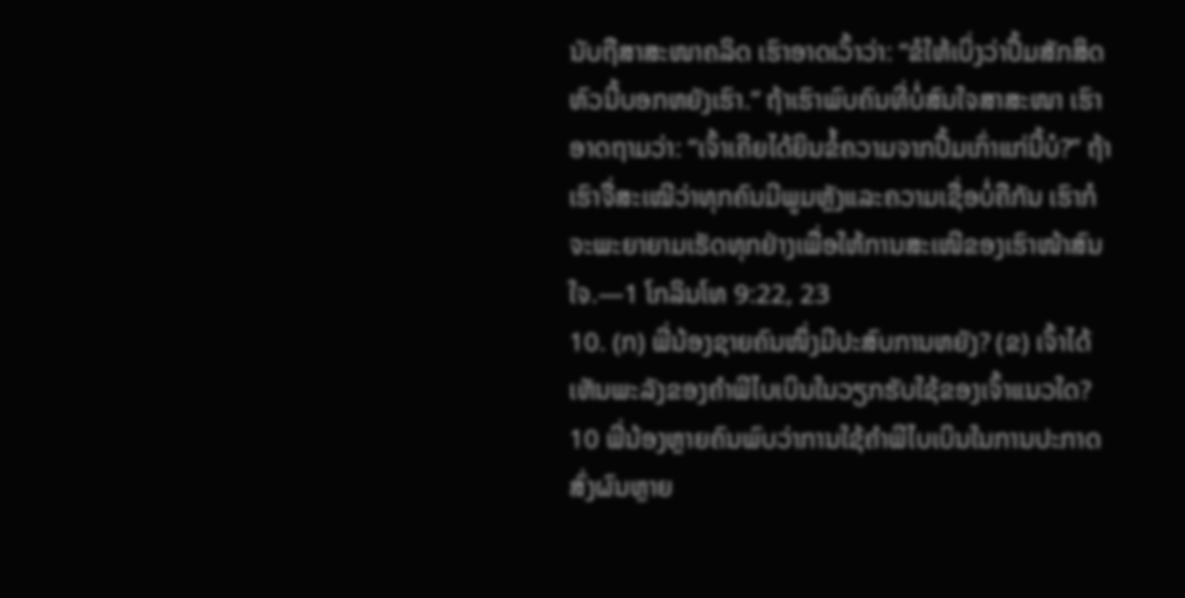ນັບຖືສາສະໜາຄລິດ ເຮົາອາດເວົ້າວ່າ: “ຂໍໃຫ້ເບິ່ງວ່າປຶ້ມສັກສິດຫົວນີ້ບອກຫຍັງເຮົາ.” ຖ້າເຮົາພົບຄົນທີ່ບໍ່ສົນໃຈສາສະໜາ ເຮົາອາດຖາມວ່າ: “ເຈົ້າເຄີຍໄດ້ຍິນຂໍ້ຄວາມຈາກປຶ້ມເກົ່າແກ່ນີ້ບໍ?” ຖ້າເຮົາຈື່ສະເໝີວ່າທຸກຄົນມີພູມຫຼັງແລະຄວາມເຊື່ອບໍ່ຄືກັນ ເຮົາກໍຈະພະຍາຍາມເຮັດທຸກຢ່າງເພື່ອໃຫ້ການສະເໜີຂອງເຮົາໜ້າສົນໃຈ.—1 ໂກລິນໂທ 9:22, 23
10. (ກ) ພີ່ນ້ອງຊາຍຄົນໜຶ່ງມີປະສົບການຫຍັງ? (ຂ) ເຈົ້າໄດ້ເຫັນພະລັງຂອງຄຳພີໄບເບິນໃນວຽກຮັບໃຊ້ຂອງເຈົ້າແນວໃດ?
10 ພີ່ນ້ອງຫຼາຍຄົນພົບວ່າການໃຊ້ຄຳພີໄບເບິນໃນການປະກາດສົ່ງຜົນຫຼາຍ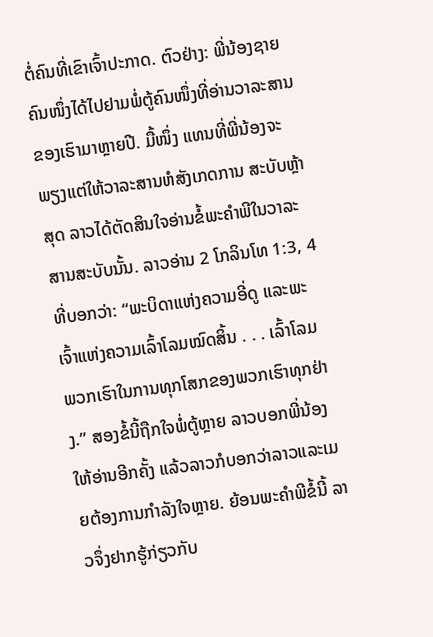ຕໍ່ຄົນທີ່ເຂົາເຈົ້າປະກາດ. ຕົວຢ່າງ: ພີ່ນ້ອງຊາຍຄົນໜຶ່ງໄດ້ໄປຢາມພໍ່ຕູ້ຄົນໜຶ່ງທີ່ອ່ານວາລະສານຂອງເຮົາມາຫຼາຍປີ. ມື້ໜຶ່ງ ແທນທີ່ພີ່ນ້ອງຈະພຽງແຕ່ໃຫ້ວາລະສານຫໍສັງເກດການ ສະບັບຫຼ້າສຸດ ລາວໄດ້ຕັດສິນໃຈອ່ານຂໍ້ພະຄຳພີໃນວາລະສານສະບັບນັ້ນ. ລາວອ່ານ 2 ໂກລິນໂທ 1:3, 4 ທີ່ບອກວ່າ: “ພະບິດາແຫ່ງຄວາມອີ່ດູ ແລະພະເຈົ້າແຫ່ງຄວາມເລົ້າໂລມໝົດສິ້ນ . . . ເລົ້າໂລມພວກເຮົາໃນການທຸກໂສກຂອງພວກເຮົາທຸກຢ່າງ.” ສອງຂໍ້ນີ້ຖືກໃຈພໍ່ຕູ້ຫຼາຍ ລາວບອກພີ່ນ້ອງໃຫ້ອ່ານອີກຄັ້ງ ແລ້ວລາວກໍບອກວ່າລາວແລະເມຍຕ້ອງການກຳລັງໃຈຫຼາຍ. ຍ້ອນພະຄຳພີຂໍ້ນີ້ ລາວຈຶ່ງຢາກຮູ້ກ່ຽວກັບ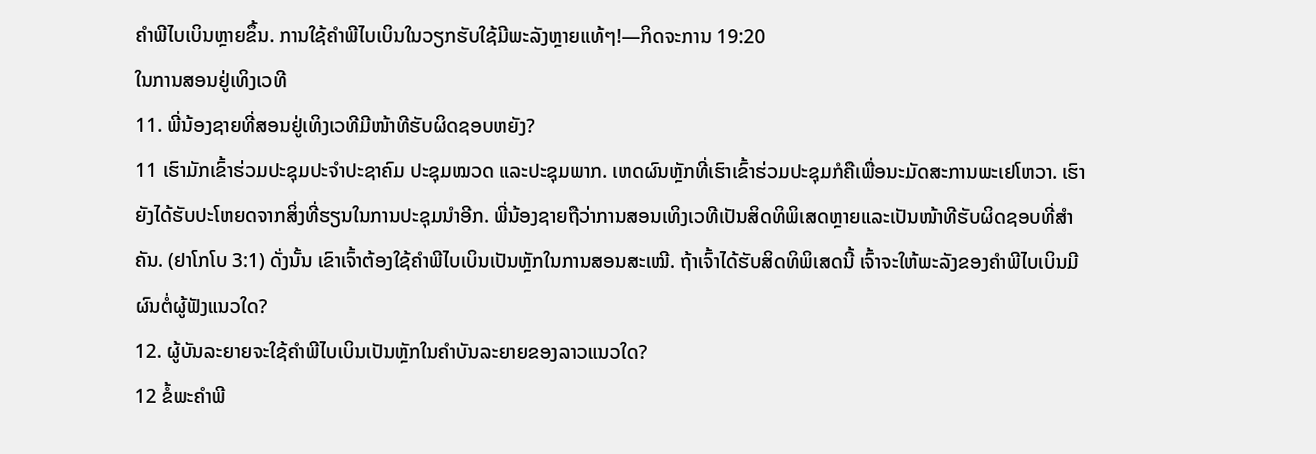ຄຳພີໄບເບິນຫຼາຍຂຶ້ນ. ການໃຊ້ຄຳພີໄບເບິນໃນວຽກຮັບໃຊ້ມີພະລັງຫຼາຍແທ້ໆ!—ກິດຈະການ 19:20
ໃນການສອນຢູ່ເທິງເວທີ
11. ພີ່ນ້ອງຊາຍທີ່ສອນຢູ່ເທິງເວທີມີໜ້າທີຮັບຜິດຊອບຫຍັງ?
11 ເຮົາມັກເຂົ້າຮ່ວມປະຊຸມປະຈຳປະຊາຄົມ ປະຊຸມໝວດ ແລະປະຊຸມພາກ. ເຫດຜົນຫຼັກທີ່ເຮົາເຂົ້າຮ່ວມປະຊຸມກໍຄືເພື່ອນະມັດສະການພະເຢໂຫວາ. ເຮົາຍັງໄດ້ຮັບປະໂຫຍດຈາກສິ່ງທີ່ຮຽນໃນການປະຊຸມນຳອີກ. ພີ່ນ້ອງຊາຍຖືວ່າການສອນເທິງເວທີເປັນສິດທິພິເສດຫຼາຍແລະເປັນໜ້າທີຮັບຜິດຊອບທີ່ສຳຄັນ. (ຢາໂກໂບ 3:1) ດັ່ງນັ້ນ ເຂົາເຈົ້າຕ້ອງໃຊ້ຄຳພີໄບເບິນເປັນຫຼັກໃນການສອນສະເໝີ. ຖ້າເຈົ້າໄດ້ຮັບສິດທິພິເສດນີ້ ເຈົ້າຈະໃຫ້ພະລັງຂອງຄຳພີໄບເບິນມີຜົນຕໍ່ຜູ້ຟັງແນວໃດ?
12. ຜູ້ບັນລະຍາຍຈະໃຊ້ຄຳພີໄບເບິນເປັນຫຼັກໃນຄຳບັນລະຍາຍຂອງລາວແນວໃດ?
12 ຂໍ້ພະຄຳພີ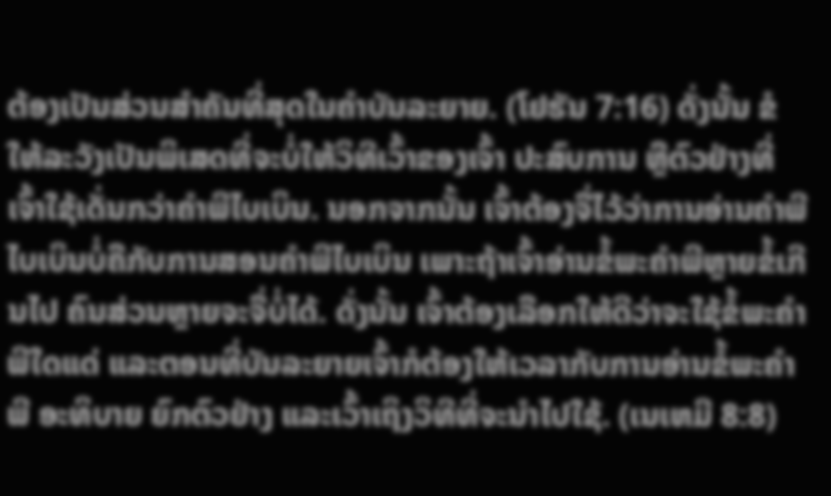ຕ້ອງເປັນສ່ວນສຳຄັນທີ່ສຸດໃນຄຳບັນລະຍາຍ. (ໂຢຮັນ 7:16) ດັ່ງນັ້ນ ຂໍໃຫ້ລະວັງເປັນພິເສດທີ່ຈະບໍ່ໃຫ້ວິທີເວົ້າຂອງເຈົ້າ ປະສົບການ ຫຼືຕົວຢ່າງທີ່ເຈົ້າໃຊ້ເດັ່ນກວ່າຄຳພີໄບເບິນ. ນອກຈາກນັ້ນ ເຈົ້າຕ້ອງຈື່ໄວ້ວ່າການອ່ານຄຳພີໄບເບິນບໍ່ຄືກັບການສອນຄຳພີໄບເບິນ ເພາະຖ້າເຈົ້າອ່ານຂໍ້ພະຄຳພີຫຼາຍຂໍ້ເກີນໄປ ຄົນສ່ວນຫຼາຍຈະຈື່ບໍ່ໄດ້. ດັ່ງນັ້ນ ເຈົ້າຕ້ອງເລືອກໃຫ້ດີວ່າຈະໃຊ້ຂໍ້ພະຄຳພີໃດແດ່ ແລະຕອນທີ່ບັນລະຍາຍເຈົ້າກໍຕ້ອງໃຫ້ເວລາກັບການອ່ານຂໍ້ພະຄຳພີ ອະທິບາຍ ຍົກຕົວຢ່າງ ແລະເວົ້າເຖິງວິທີທີ່ຈະນຳໄປໃຊ້. (ເນເຫມີ 8:8)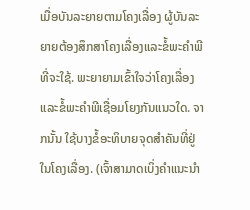ເມື່ອບັນລະຍາຍຕາມໂຄງເລື່ອງ ຜູ້ບັນລະຍາຍຕ້ອງສຶກສາໂຄງເລື່ອງແລະຂໍ້ພະຄຳພີທີ່ຈະໃຊ້. ພະຍາຍາມເຂົ້າໃຈວ່າໂຄງເລື່ອງແລະຂໍ້ພະຄຳພີເຊື່ອມໂຍງກັນແນວໃດ. ຈາກນັ້ນ ໃຊ້ບາງຂໍ້ອະທິບາຍຈຸດສຳຄັນທີ່ຢູ່ໃນໂຄງເລື່ອງ. (ເຈົ້າສາມາດເບິ່ງຄຳແນະນຳ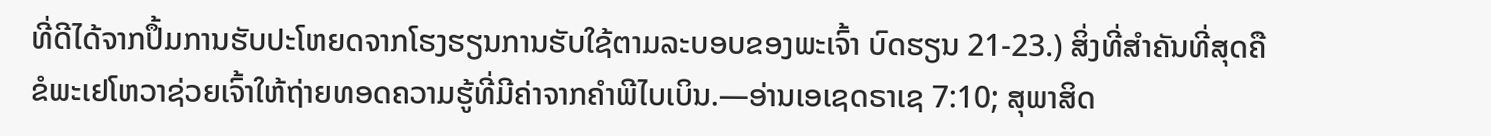ທີ່ດີໄດ້ຈາກປຶ້ມການຮັບປະໂຫຍດຈາກໂຮງຮຽນການຮັບໃຊ້ຕາມລະບອບຂອງພະເຈົ້າ ບົດຮຽນ 21-23.) ສິ່ງທີ່ສຳຄັນທີ່ສຸດຄືຂໍພະເຢໂຫວາຊ່ວຍເຈົ້າໃຫ້ຖ່າຍທອດຄວາມຮູ້ທີ່ມີຄ່າຈາກຄຳພີໄບເບິນ.—ອ່ານເອເຊດຣາເຊ 7:10; ສຸພາສິດ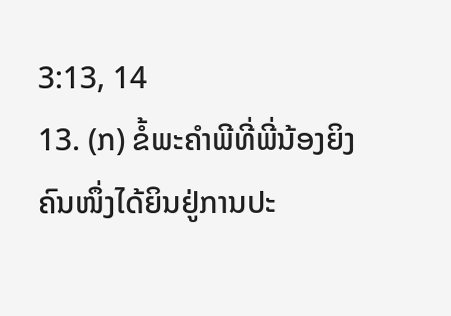3:13, 14
13. (ກ) ຂໍ້ພະຄຳພີທີ່ພີ່ນ້ອງຍິງຄົນໜຶ່ງໄດ້ຍິນຢູ່ການປະ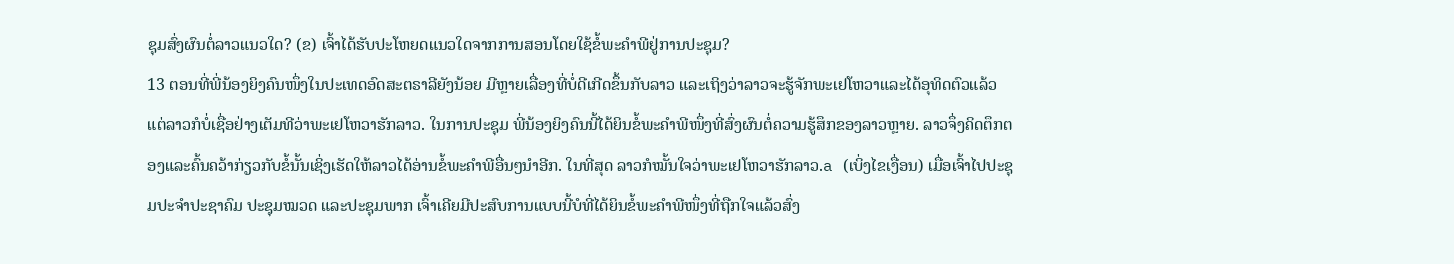ຊຸມສົ່ງຜົນຕໍ່ລາວແນວໃດ? (ຂ) ເຈົ້າໄດ້ຮັບປະໂຫຍດແນວໃດຈາກການສອນໂດຍໃຊ້ຂໍ້ພະຄຳພີຢູ່ການປະຊຸມ?
13 ຕອນທີ່ພີ່ນ້ອງຍິງຄົນໜຶ່ງໃນປະເທດອົດສະຕຣາລີຍັງນ້ອຍ ມີຫຼາຍເລື່ອງທີ່ບໍ່ດີເກີດຂຶ້ນກັບລາວ ແລະເຖິງວ່າລາວຈະຮູ້ຈັກພະເຢໂຫວາແລະໄດ້ອຸທິດຕົວແລ້ວ ແຕ່ລາວກໍບໍ່ເຊື່ອຢ່າງເຕັມທີວ່າພະເຢໂຫວາຮັກລາວ. ໃນການປະຊຸມ ພີ່ນ້ອງຍິງຄົນນີ້ໄດ້ຍິນຂໍ້ພະຄຳພີໜຶ່ງທີ່ສົ່ງຜົນຕໍ່ຄວາມຮູ້ສຶກຂອງລາວຫຼາຍ. ລາວຈຶ່ງຄິດຕຶກຕອງແລະຄົ້ນຄວ້າກ່ຽວກັບຂໍ້ນັ້ນເຊິ່ງເຮັດໃຫ້ລາວໄດ້ອ່ານຂໍ້ພະຄຳພີອື່ນໆນຳອີກ. ໃນທີ່ສຸດ ລາວກໍໝັ້ນໃຈວ່າພະເຢໂຫວາຮັກລາວ.a (ເບິ່ງໄຂເງື່ອນ) ເມື່ອເຈົ້າໄປປະຊຸມປະຈຳປະຊາຄົມ ປະຊຸມໝວດ ແລະປະຊຸມພາກ ເຈົ້າເຄີຍມີປະສົບການແບບນີ້ບໍທີ່ໄດ້ຍິນຂໍ້ພະຄຳພີໜຶ່ງທີ່ຖືກໃຈແລ້ວສົ່ງ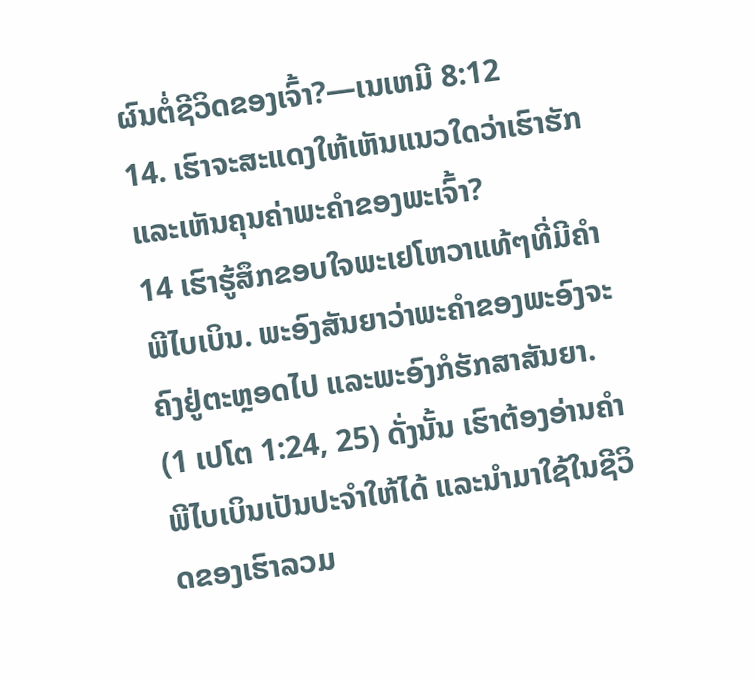ຜົນຕໍ່ຊີວິດຂອງເຈົ້າ?—ເນເຫມີ 8:12
14. ເຮົາຈະສະແດງໃຫ້ເຫັນແນວໃດວ່າເຮົາຮັກແລະເຫັນຄຸນຄ່າພະຄຳຂອງພະເຈົ້າ?
14 ເຮົາຮູ້ສຶກຂອບໃຈພະເຢໂຫວາແທ້ໆທີ່ມີຄຳພີໄບເບິນ. ພະອົງສັນຍາວ່າພະຄຳຂອງພະອົງຈະຄົງຢູ່ຕະຫຼອດໄປ ແລະພະອົງກໍຮັກສາສັນຍາ. (1 ເປໂຕ 1:24, 25) ດັ່ງນັ້ນ ເຮົາຕ້ອງອ່ານຄຳພີໄບເບິນເປັນປະຈຳໃຫ້ໄດ້ ແລະນຳມາໃຊ້ໃນຊີວິດຂອງເຮົາລວມ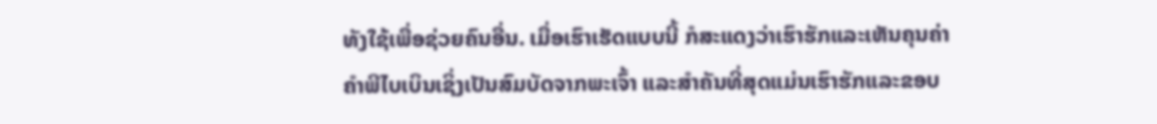ທັງໃຊ້ເພື່ອຊ່ວຍຄົນອື່ນ. ເມື່ອເຮົາເຮັດແບບນີ້ ກໍສະແດງວ່າເຮົາຮັກແລະເຫັນຄຸນຄ່າຄຳພີໄບເບິນເຊິ່ງເປັນສົມບັດຈາກພະເຈົ້າ ແລະສຳຄັນທີ່ສຸດແມ່ນເຮົາຮັກແລະຂອບ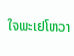ໃຈພະເຢໂຫວາ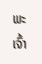ພະເຈົ້າ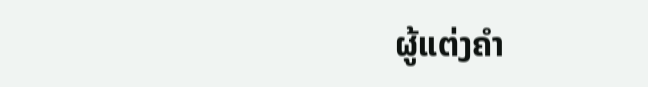ຜູ້ແຕ່ງຄຳ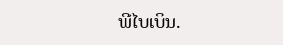ພີໄບເບິນ.